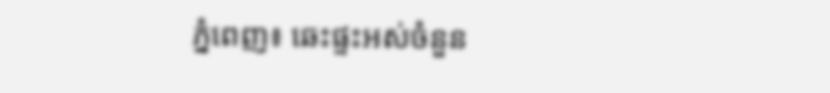ភ្នំពេញ៖ ឆេះផ្ទះអស់ចំនួន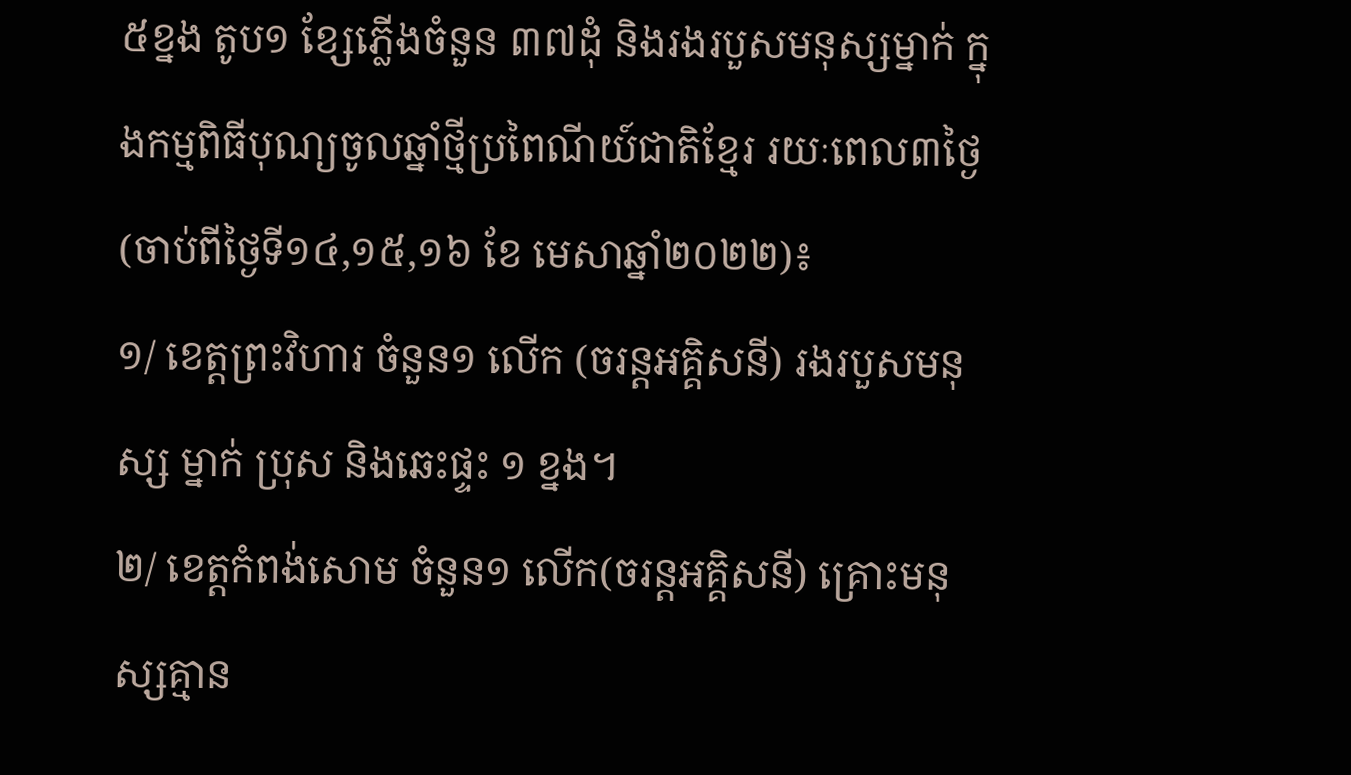៥ខ្នង តូប១ ខ្សែភ្លើងចំនួន ៣៧ដុំ និងរងរបួសមនុស្សម្នាក់ ក្នុងកម្មពិធីបុណ្យចូលឆ្នាំថ្មីប្រពៃណីយ៍ជាតិខ្មែរ រយៈពេល៣ថ្ងៃ (ចាប់ពីថ្ងៃទី១៤,១៥,១៦ ខែ មេសាឆ្នាំ២០២២)៖
១/ ខេត្តព្រះវិហារ ចំនួន១ លើក (ចរន្តអគ្គិសនី) រងរបួសមនុស្ស ម្នាក់ ប្រុស និងឆេះផ្ទះ ១ ខ្នង។
២/ ខេត្តកំពង់សោម ចំនួន១ លើក(ចរន្តអគ្គិសនី) គ្រោះមនុស្សគ្មាន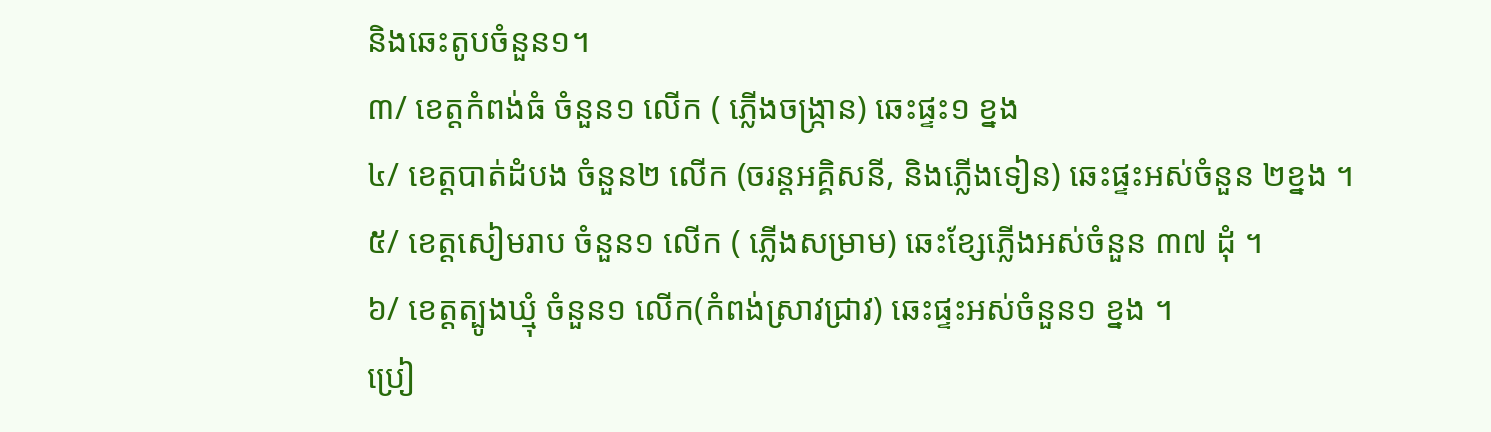និងឆេះតូបចំនួន១។
៣/ ខេត្តកំពង់ធំ ចំនួន១ លើក ( ភ្លើងចង្ក្រាន) ឆេះផ្ទះ១ ខ្នង
៤/ ខេត្តបាត់ដំបង ចំនួន២ លើក (ចរន្តអគ្គិសនី, និងភ្លើងទៀន) ឆេះផ្ទះអស់ចំនួន ២ខ្នង ។
៥/ ខេត្តសៀមរាប ចំនួន១ លើក ( ភ្លើងសម្រាម) ឆេះខ្សែភ្លើងអស់ចំនួន ៣៧ ដុំ ។
៦/ ខេត្តត្បូងឃ្មុំ ចំនួន១ លើក(កំពង់ស្រាវជ្រាវ) ឆេះផ្ទះអស់ចំនួន១ ខ្នង ។
ប្រៀ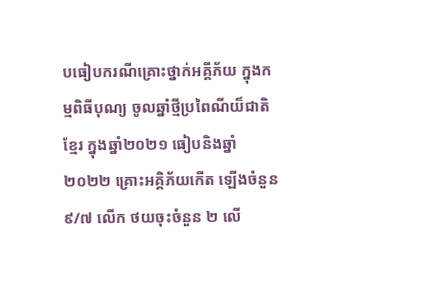បធៀបករណីគ្រោះថ្នាក់អគ្គីភ័យ ក្នុងកម្មពិធីបុណ្យ ចូលឆ្នាំថ្មីប្រពៃណីយ៏ជាតិខ្មែរ ក្នុងឆ្នាំ២០២១ ធៀបនិងឆ្នាំ ២០២២ គ្រោះអគ្គិភ័យកើត ឡើងចំនួន៩/៧ លើក ថយចុះចំនួន ២ លើ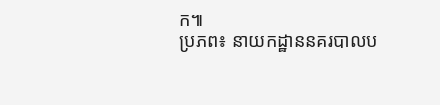ក៕
ប្រភព៖ នាយកដ្ឋាននគរបាលប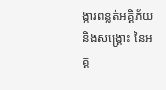ង្ការពន្លត់អគ្គិភ័យនិងសង្គ្រោះ នៃអគ្គ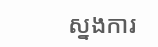ស្នងការ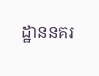ដ្ឋាននគរ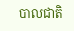បាលជាតិ